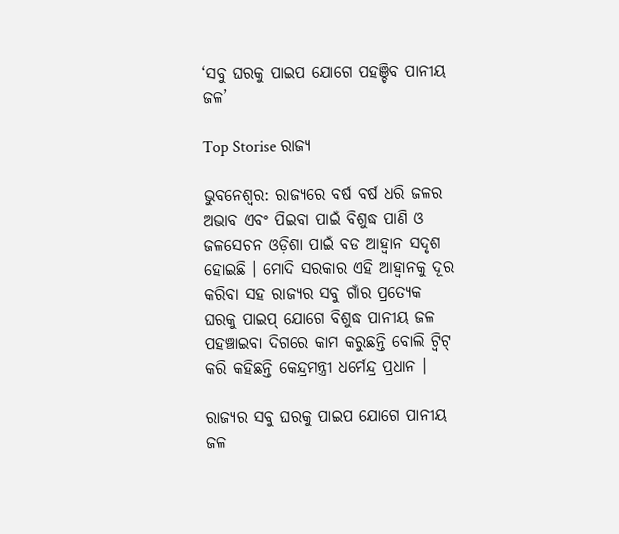‘ସବୁ ଘରକୁ ପାଇପ ଯୋଗେ ପହଞ୍ଚିବ ପାନୀୟ ଜଳ’

Top Storise ରାଜ୍ୟ

ଭୁବନେଶ୍ୱର: ରାଜ୍ୟରେ ବର୍ଷ ବର୍ଷ ଧରି ଜଳର ଅଭାବ ଏବଂ ପିଇବା ପାଇଁ ବିଶୁଦ୍ଧ ପାଣି ଓ ଜଳସେଚନ ଓଡ଼ିଶା ପାଇଁ ବଡ ଆହ୍ୱାନ ସଦୃଶ ହୋଇଛି । ମୋଦି ସରକାର ଏହି ଆହ୍ୱାନକୁ ଦୂର କରିବା ସହ ରାଜ୍ୟର ସବୁ ଗାଁର ପ୍ରତ୍ୟେକ ଘରକୁ ପାଇପ୍ ଯୋଗେ ବିଶୁଦ୍ଧ ପାନୀୟ ଜଳ ପହଞ୍ଚାଇବା ଦିଗରେ କାମ କରୁଛନ୍ତି ବୋଲି ଟ୍ୱିଟ୍ କରି କହିଛନ୍ତି କେନ୍ଦ୍ରମନ୍ତ୍ରୀ ଧର୍ମେନ୍ଦ୍ର ପ୍ରଧାନ ।

ରାଜ୍ୟର ସବୁ ଘରକୁ ପାଇପ ଯୋଗେ ପାନୀୟ ଜଳ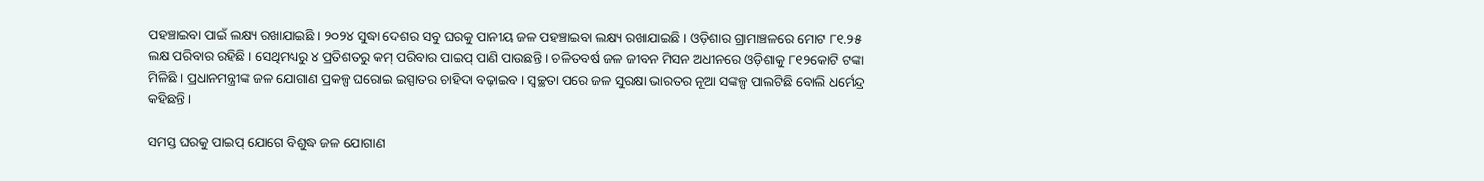ପହଞ୍ଚାଇବା ପାଇଁ ଲକ୍ଷ୍ୟ ରଖାଯାଇଛି । ୨୦୨୪ ସୁଦ୍ଧା ଦେଶର ସବୁ ଘରକୁ ପାନୀୟ ଜଳ ପହଞ୍ଚାଇବା ଲକ୍ଷ୍ୟ ରଖାଯାଇଛି । ଓଡ଼ିଶାର ଗ୍ରାମାଞ୍ଚଳରେ ମୋଟ ୮୧.୨୫ ଲକ୍ଷ ପରିବାର ରହିଛି । ସେଥିମଧ୍ୟରୁ ୪ ପ୍ରତିଶତରୁ କମ୍ ପରିବାର ପାଇପ୍ ପାଣି ପାଉଛନ୍ତି । ଚଳିତବର୍ଷ ଜଳ ଜୀବନ ମିସନ ଅଧୀନରେ ଓଡ଼ିଶାକୁ ୮୧୨କୋଟି ଟଙ୍କା ମିଳିଛି । ପ୍ରଧାନମନ୍ତ୍ରୀଙ୍କ ଜଳ ଯୋଗାଣ ପ୍ରକଳ୍ପ ଘରୋଇ ଇସ୍ପାତର ଚାହିଦା ବଢ଼ାଇବ । ସ୍ୱଚ୍ଛତା ପରେ ଜଳ ସୁରକ୍ଷା ଭାରତର ନୂଆ ସଙ୍କଳ୍ପ ପାଲଟିଛି ବୋଲି ଧର୍ମେନ୍ଦ୍ର କହିଛନ୍ତି ।

ସମସ୍ତ ଘରକୁ ପାଇପ୍ ଯୋଗେ ବିଶୁଦ୍ଧ ଜଳ ଯୋଗାଣ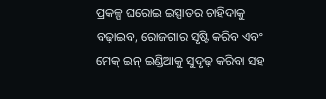ପ୍ରକଳ୍ପ ଘରୋଇ ଇସ୍ପାତର ଚାହିଦାକୁ ବଢ଼ାଇବ, ରୋଜଗାର ସୃଷ୍ଟି କରିବ ଏବଂ ମେକ୍ ଇନ୍ ଇଣ୍ଡିଆକୁ ସୁଦୃଢ଼ କରିବା ସହ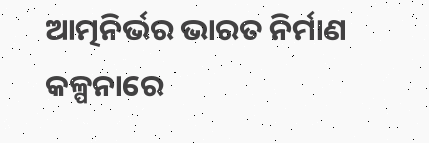ଆତ୍ମନିର୍ଭର ଭାରତ ନିର୍ମାଣ କଳ୍ପନାରେ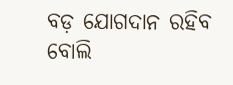ବଡ଼ ଯୋଗଦାନ ରହିବ ବୋଲି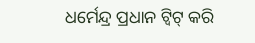ଧର୍ମେନ୍ଦ୍ର ପ୍ରଧାନ ଟ୍ୱିଟ୍ କରି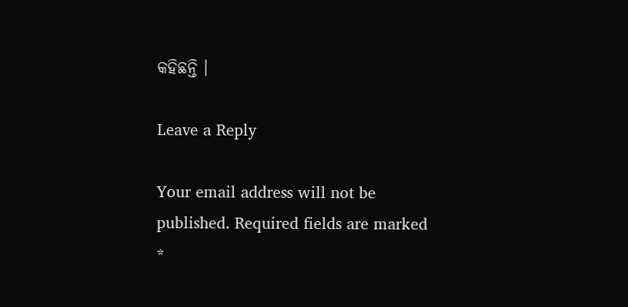କହିଛନ୍ତି ।

Leave a Reply

Your email address will not be published. Required fields are marked *